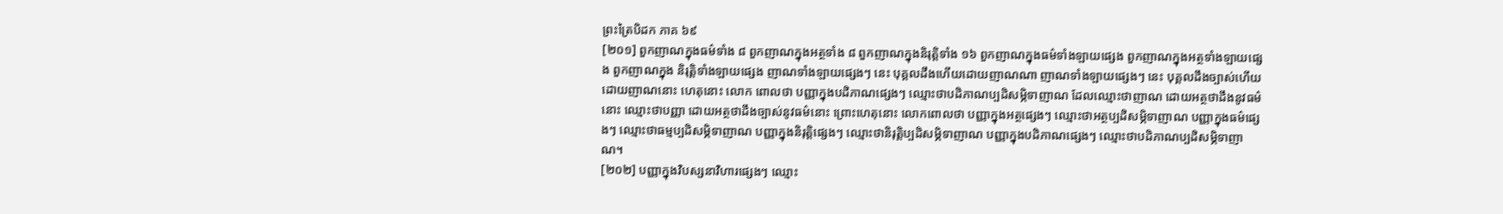ព្រះត្រៃបិដក ភាគ ៦៩
[២០១] ពួកញាណក្នុងធម៌ទាំង ៨ ពួកញាណក្នុងអត្ថទាំង ៨ ពួកញាណក្នុងនិរុត្តិទាំង ១៦ ពួកញាណក្នុងធម៌ទាំងឡាយផ្សេង ពួកញាណក្នុងអត្ថទាំងឡាយផ្សេង ពួកញាណក្នុង និរុត្តិទាំងឡាយផ្សេង ញាណទាំងឡាយផ្សេងៗ នេះ បុគ្គលដឹងហើយដោយញាណណា ញាណទាំងឡាយផ្សេងៗ នេះ បុគ្គលដឹងច្បាស់ហើយ ដោយញាណនោះ ហេតុនោះ លោក ពោលថា បញ្ញាក្នុងបដិភាណផ្សេងៗ ឈ្មោះថាបដិភាណប្បដិសម្ភិទាញាណ ដែលឈ្មោះថាញាណ ដោយអត្ថថាដឹងនូវធម៌នោះ ឈ្មោះថាបញ្ញា ដោយអត្ថថាដឹងច្បាស់នូវធម៌នោះ ព្រោះហេតុនោះ លោកពោលថា បញ្ញាក្នុងអត្ថផ្សេងៗ ឈ្មោះថាអត្ថប្បដិសម្ភិទាញាណ បញ្ញាក្នុងធម៌ផ្សេងៗ ឈ្មោះថាធម្មប្បដិសម្ភិទាញាណ បញ្ញាក្នុងនិរុត្តិផ្សេងៗ ឈ្មោះថានិរុត្តិប្បដិសម្ភិទាញាណ បញ្ញាក្នុងបដិភាណផ្សេងៗ ឈ្មោះថាបដិភាណប្បដិសម្ភិទាញាណ។
[២០២] បញ្ញាក្នុងវិបស្សនាវិហារផ្សេងៗ ឈ្មោះ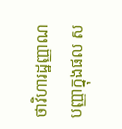ថាវិហារដ្ឋញ្ញាណ បញ្ញាក្នុងផល ស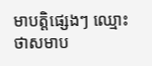មាបត្តិផ្សេងៗ ឈ្មោះថាសមាប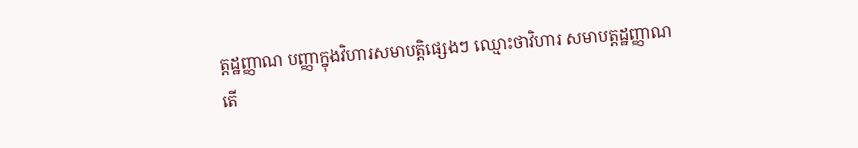ត្តដ្ឋញ្ញាណ បញ្ញាក្នុងវិហារសមាបត្តិផ្សេងៗ ឈ្មោះថាវិហារ សមាបត្តដ្ឋញ្ញាណ តើ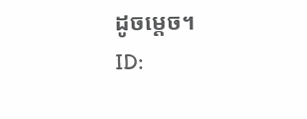ដូចម្ដេច។
ID: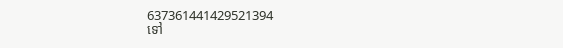637361441429521394
ទៅ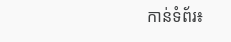កាន់ទំព័រ៖